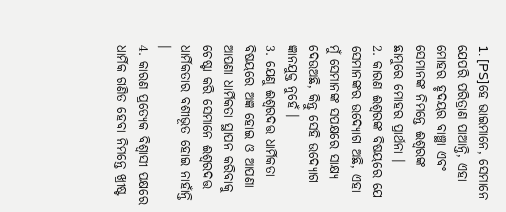1. [PS]ହେ ଭାଇମାନେ, ସେମାନେ ଯେପରି ପରିତ୍ରାଣ ପାଆନ୍ତି, ଏହା ମୋହର ହୃଦୟର ବାଞ୍ଛା ଏବଂ ସେମାନଙ୍କ ନିମନ୍ତେ ଈଶ୍ୱରଙ୍କ ଛାମୁରେ ମୋହର ପ୍ରାର୍ଥନା ।
2. କାରଣ ଈଶ୍ୱରଙ୍କ ବିଷୟରେ ଯେ ସେମାନଙ୍କର ଉଦ୍ଯୋଗ ଅଛି, ଏହା ମୁଁ ସେମାନଙ୍କ ସପକ୍ଷରେ ସାକ୍ଷ୍ୟ ଦେଉଅଛି, କିନ୍ତୁ ସେହି ଉଦ୍ଯୋଗ ଜ୍ଞାନଯୁକ୍ତ ନୁହେଁ ।
3. ଯେଣୁ ଈଶ୍ୱରଦତ୍ତ ଧାର୍ମିକତା ବିଷୟରେ ଅଜ୍ଞ ହୋଇ ଓ ଆପଣା ଆପଣା ଧାର୍ମିକତା ସ୍ଥାପନ କରିବାକୁ ଚେଷ୍ଟା କରି ସେମାନେ ଈଶ୍ୱରଦତ୍ତ ଧାର୍ମିକତାର ବଶୀଭୂତ ହୋଇ ନାହାଁନ୍ତି ।
4. କାରଣ ପ୍ରତ୍ୟେକ ବିଶ୍ୱାସୀ ପକ୍ଷରେ ଧାର୍ମିକ ଗଣିତ ହେବା ନିମନ୍ତେ ଖ୍ରୀଷ୍ଟ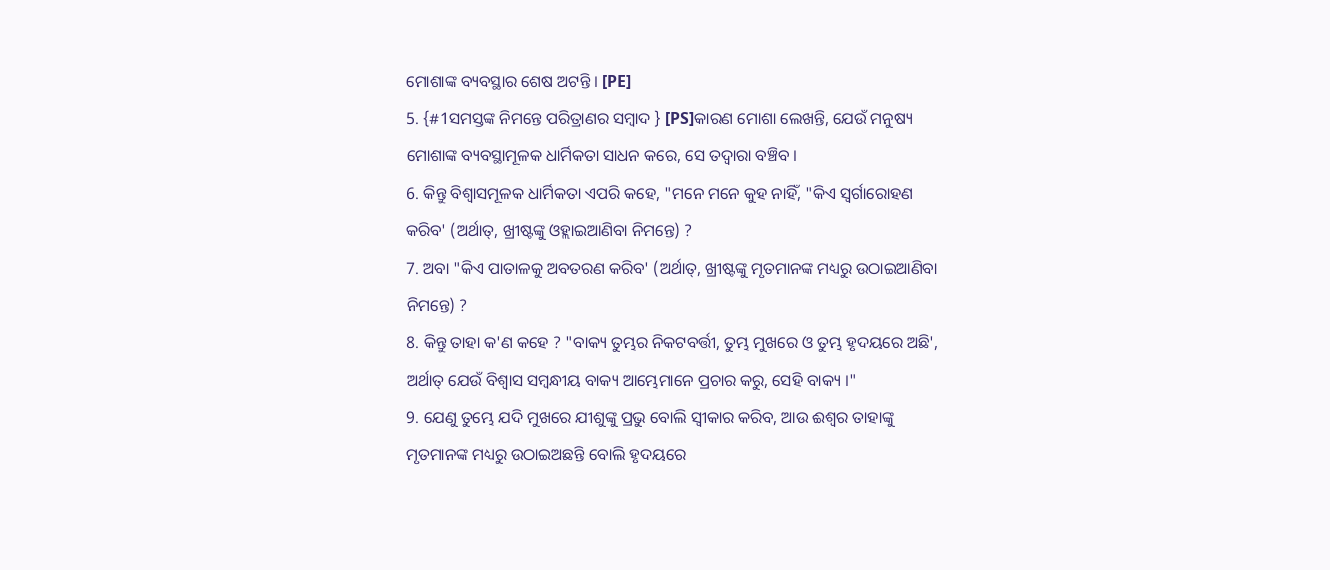ମୋଶାଙ୍କ ବ୍ୟବସ୍ଥାର ଶେଷ ଅଟନ୍ତି । [PE]
5. {#1ସମସ୍ତଙ୍କ ନିମନ୍ତେ ପରିତ୍ରାଣର ସମ୍ବାଦ } [PS]କାରଣ ମୋଶା ଲେଖନ୍ତି, ଯେଉଁ ମନୁଷ୍ୟ ମୋଶାଙ୍କ ବ୍ୟବସ୍ଥାମୂଳକ ଧାର୍ମିକତା ସାଧନ କରେ, ସେ ତଦ୍ୱାରା ବଞ୍ଚିବ ।
6. କିନ୍ତୁ ବିଶ୍ୱାସମୂଳକ ଧାର୍ମିକତା ଏପରି କହେ, "ମନେ ମନେ କୁହ ନାହିଁ, "କିଏ ସ୍ୱର୍ଗାରୋହଣ କରିବ' (ଅର୍ଥାତ୍, ଖ୍ରୀଷ୍ଟଙ୍କୁ ଓହ୍ଲାଇଆଣିବା ନିମନ୍ତେ) ?
7. ଅବା "କିଏ ପାତାଳକୁ ଅବତରଣ କରିବ' (ଅର୍ଥାତ୍, ଖ୍ରୀଷ୍ଟଙ୍କୁ ମୃତମାନଙ୍କ ମଧ୍ୟରୁ ଉଠାଇଆଣିବା ନିମନ୍ତେ) ?
8. କିନ୍ତୁ ତାହା କ'ଣ କହେ ? "ବାକ୍ୟ ତୁମ୍ଭର ନିକଟବର୍ତ୍ତୀ, ତୁମ୍ଭ ମୁଖରେ ଓ ତୁମ୍ଭ ହୃଦୟରେ ଅଛି', ଅର୍ଥାତ୍ ଯେଉଁ ବିଶ୍ୱାସ ସମ୍ବନ୍ଧୀୟ ବାକ୍ୟ ଆମ୍ଭେମାନେ ପ୍ରଚାର କରୁ, ସେହି ବାକ୍ୟ ।"
9. ଯେଣୁ ତୁମ୍ଭେ ଯଦି ମୁଖରେ ଯୀଶୁଙ୍କୁ ପ୍ରଭୁ ବୋଲି ସ୍ୱୀକାର କରିବ, ଆଉ ଈଶ୍ୱର ତାହାଙ୍କୁ ମୃତମାନଙ୍କ ମଧ୍ୟରୁ ଉଠାଇଅଛନ୍ତି ବୋଲି ହୃଦୟରେ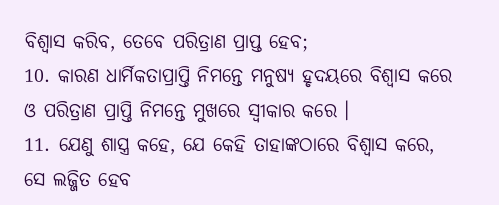ବିଶ୍ୱାସ କରିବ, ତେବେ ପରିତ୍ରାଣ ପ୍ରାପ୍ତ ହେବ;
10. କାରଣ ଧାର୍ମିକତାପ୍ରାପ୍ତି ନିମନ୍ତେ ମନୁଷ୍ୟ ହୃଦୟରେ ବିଶ୍ୱାସ କରେ ଓ ପରିତ୍ରାଣ ପ୍ରାପ୍ତି ନିମନ୍ତେ ମୁଖରେ ସ୍ୱୀକାର କରେ ।
11. ଯେଣୁ ଶାସ୍ତ୍ର କହେ, ଯେ କେହି ତାହାଙ୍କଠାରେ ବିଶ୍ୱାସ କରେ, ସେ ଲଜ୍ଜିତ ହେବ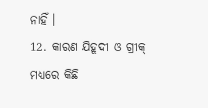ନାହିଁ ।
12. କାରଣ ଯିହୂଦୀ ଓ ଗ୍ରୀକ୍ ମଧ୍ୟରେ କିଛି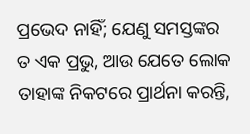ପ୍ରଭେଦ ନାହିଁ; ଯେଣୁ ସମସ୍ତଙ୍କର ତ ଏକ ପ୍ରଭୁ, ଆଉ ଯେତେ ଲୋକ ତାହାଙ୍କ ନିକଟରେ ପ୍ରାର୍ଥନା କରନ୍ତି,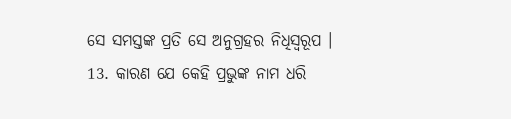ସେ ସମସ୍ତଙ୍କ ପ୍ରତି ସେ ଅନୁଗ୍ରହର ନିଧିସ୍ୱରୂପ ।
13. କାରଣ ଯେ କେହି ପ୍ରଭୁଙ୍କ ନାମ ଧରି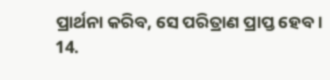ପ୍ରାର୍ଥନା କରିବ, ସେ ପରିତ୍ରାଣ ପ୍ରାପ୍ତ ହେବ ।
14.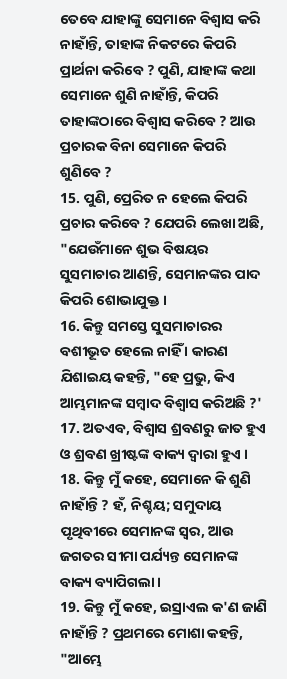ତେବେ ଯାହାଙ୍କୁ ସେମାନେ ବିଶ୍ୱାସ କରି ନାହାଁନ୍ତି, ତାହାଙ୍କ ନିକଟରେ କିପରି ପ୍ରାର୍ଥନା କରିବେ ? ପୁଣି, ଯାହାଙ୍କ କଥା ସେମାନେ ଶୁଣି ନାହାଁନ୍ତି, କିପରି ତାହାଙ୍କଠାରେ ବିଶ୍ୱାସ କରିବେ ? ଆଉ ପ୍ରଚାରକ ବିନା ସେମାନେ କିପରି ଶୁଣିବେ ?
15. ପୁଣି, ପ୍ରେରିତ ନ ହେଲେ କିପରି ପ୍ରଚାର କରିବେ ? ଯେପରି ଲେଖା ଅଛି, "ଯେଉଁମାନେ ଶୁଭ ବିଷୟର ସୁସମାଚାର ଆଣନ୍ତି, ସେମାନଙ୍କର ପାଦ କିପରି ଶୋଭାଯୁକ୍ତ ।
16. କିନ୍ତୁ ସମସ୍ତେ ସୁସମାଚାରର ବଶୀଭୂତ ହେଲେ ନାହିଁ । କାରଣ ଯିଶାଇୟ କହନ୍ତି, "ହେ ପ୍ରଭୁ, କିଏ ଆମ୍ଭମାନଙ୍କ ସମ୍ବାଦ ବିଶ୍ୱାସ କରିଅଛି ?'
17. ଅତଏବ, ବିଶ୍ୱାସ ଶ୍ରବଣରୁ ଜାତ ହୁଏ ଓ ଶ୍ରବଣ ଖ୍ରୀଷ୍ଟଙ୍କ ବାକ୍ୟ ଦ୍ୱାରା ହୁଏ ।
18. କିନ୍ତୁ ମୁଁ କହେ, ସେମାନେ କି ଶୁଣି ନାହାଁନ୍ତି ? ହଁ, ନିଶ୍ଚୟ; ସମୁଦାୟ ପୃଥିବୀରେ ସେମାନଙ୍କ ସ୍ୱର, ଆଉ ଜଗତର ସୀମା ପର୍ଯ୍ୟନ୍ତ ସେମାନଙ୍କ ବାକ୍ୟ ବ୍ୟାପିଗଲା ।
19. କିନ୍ତୁ ମୁଁ କହେ, ଇସ୍ରାଏଲ କ'ଣ ଜାଣି ନାହାଁନ୍ତି ? ପ୍ରଥମରେ ମୋଶା କହନ୍ତି, "ଆମ୍ଭେ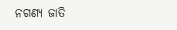ନଗଣ୍ୟ ଜାତି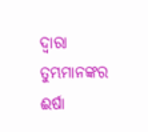ଦ୍ୱାରା ତୁମ୍ଭମାନଙ୍କର ଈର୍ଷା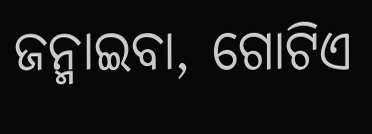ଜନ୍ମାଇବା, ଗୋଟିଏ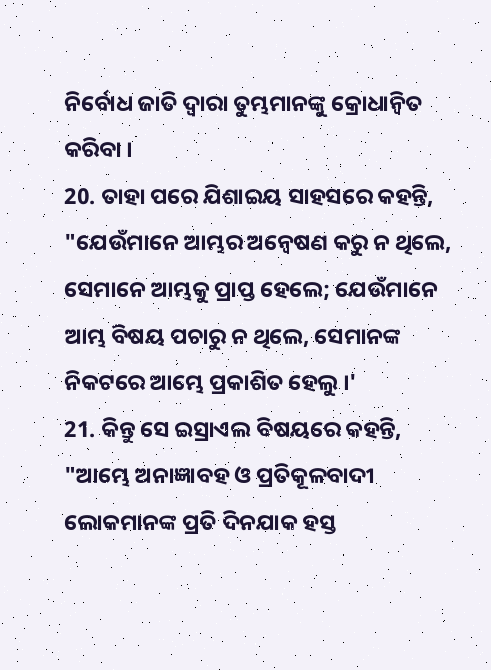ନିର୍ବୋଧ ଜାତି ଦ୍ୱାରା ତୁମ୍ଭମାନଙ୍କୁ କ୍ରୋଧାନ୍ୱିତ କରିବା ।
20. ତାହା ପରେ ଯିଶାଇୟ ସାହସରେ କହନ୍ତି, "ଯେଉଁମାନେ ଆମ୍ଭର ଅନ୍ୱେଷଣ କରୁ ନ ଥିଲେ, ସେମାନେ ଆମ୍ଭକୁ ପ୍ରାପ୍ତ ହେଲେ; ଯେଉଁମାନେ ଆମ୍ଭ ବିଷୟ ପଚାରୁ ନ ଥିଲେ, ସେମାନଙ୍କ ନିକଟରେ ଆମ୍ଭେ ପ୍ରକାଶିତ ହେଲୁ ।'
21. କିନ୍ତୁ ସେ ଇସ୍ରାଏଲ ବିଷୟରେ କହନ୍ତି, "ଆମ୍ଭେ ଅନାଜ୍ଞାବହ ଓ ପ୍ରତିକୂଳବାଦୀ ଲୋକମାନଙ୍କ ପ୍ରତି ଦିନଯାକ ହସ୍ତ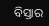ବିସ୍ତାର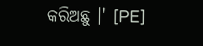କରିଅଛୁ ।' [PE]